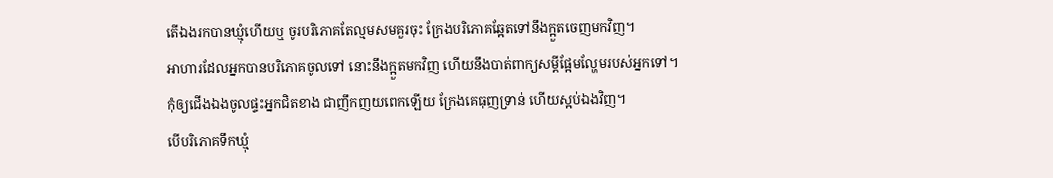តើឯងរកបានឃ្មុំហើយឬ ចូរបរិភោគតែល្មមសមគួរចុះ ក្រែងបរិភោគឆ្អែតទៅនឹងក្អួតចេញមកវិញ។
អាហារដែលអ្នកបានបរិភោគចូលទៅ នោះនឹងក្អួតមកវិញ ហើយនឹងបាត់ពាក្យសម្ដីផ្អែមល្ហែមរបស់អ្នកទៅ។
កុំឲ្យជើងឯងចូលផ្ទះអ្នកជិតខាង ជាញឹកញយពេកឡើយ ក្រែងគេធុញទ្រាន់ ហើយស្អប់ឯងវិញ។
បើបរិភោគទឹកឃ្មុំ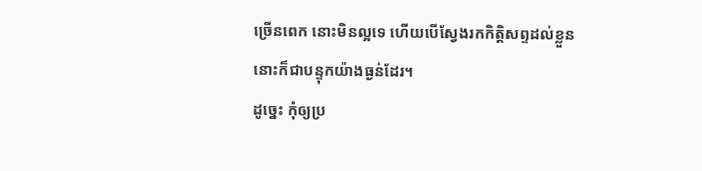ច្រើនពេក នោះមិនល្អទេ ហើយបើស្វែងរកកិត្តិសព្ទដល់ខ្លួន នោះក៏ជាបន្ទុកយ៉ាងធ្ងន់ដែរ។
ដូច្នេះ កុំឲ្យប្រ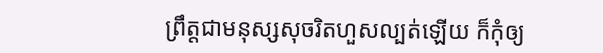ព្រឹត្តជាមនុស្សសុចរិតហួសល្បត់ឡើយ ក៏កុំឲ្យ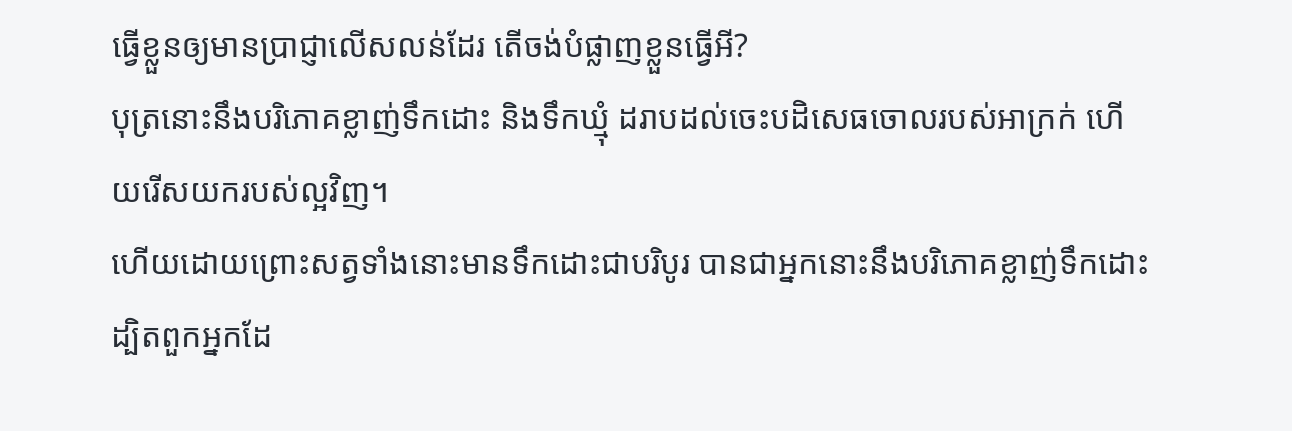ធ្វើខ្លួនឲ្យមានប្រាជ្ញាលើសលន់ដែរ តើចង់បំផ្លាញខ្លួនធ្វើអី?
បុត្រនោះនឹងបរិភោគខ្លាញ់ទឹកដោះ និងទឹកឃ្មុំ ដរាបដល់ចេះបដិសេធចោលរបស់អាក្រក់ ហើយរើសយករបស់ល្អវិញ។
ហើយដោយព្រោះសត្វទាំងនោះមានទឹកដោះជាបរិបូរ បានជាអ្នកនោះនឹងបរិភោគខ្លាញ់ទឹកដោះ ដ្បិតពួកអ្នកដែ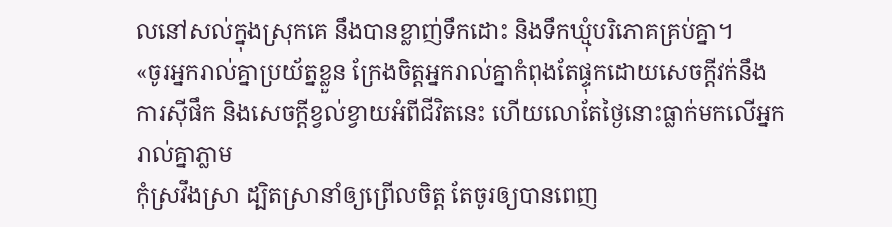លនៅសល់ក្នុងស្រុកគេ នឹងបានខ្លាញ់ទឹកដោះ និងទឹកឃ្មុំបរិភោគគ្រប់គ្នា។
«ចូរអ្នករាល់គ្នាប្រយ័ត្នខ្លួន ក្រែងចិត្តអ្នករាល់គ្នាកំពុងតែផ្ទុកដោយសេចក្តីវក់នឹងការស៊ីផឹក និងសេចក្តីខ្វល់ខ្វាយអំពីជីវិតនេះ ហើយលោតែថ្ងៃនោះធ្លាក់មកលើអ្នករាល់គ្នាភ្លាម
កុំស្រវឹងស្រា ដ្បិតស្រានាំឲ្យព្រើលចិត្ត តែចូរឲ្យបានពេញ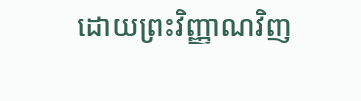ដោយព្រះវិញ្ញាណវិញ